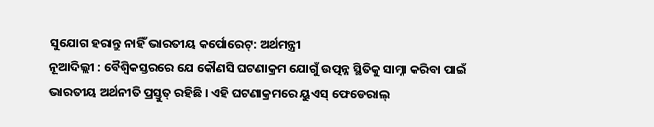ସୁଯୋଗ ହରାନ୍ତୁ ନାହିଁ ଭାରତୀୟ କର୍ପୋରେଟ୍: ଅର୍ଥମନ୍ତ୍ରୀ
ନୂଆଦିଲ୍ଲୀ : ବୈଶ୍ୱିକସ୍ତରରେ ଯେ କୌଣସି ଘଟଣାକ୍ରମ ଯୋଗୁଁ ଉତ୍ପନ୍ନ ସ୍ଥିତିକୁ ସାମ୍ନା କରିବା ପାଇଁ ଭାରତୀୟ ଅର୍ଥନୀତି ପ୍ରସ୍ତୁତ୍ ରହିଛି । ଏହି ଘଟଣାକ୍ରମରେ ୟୁଏସ୍ ଫେଡେରାଲ୍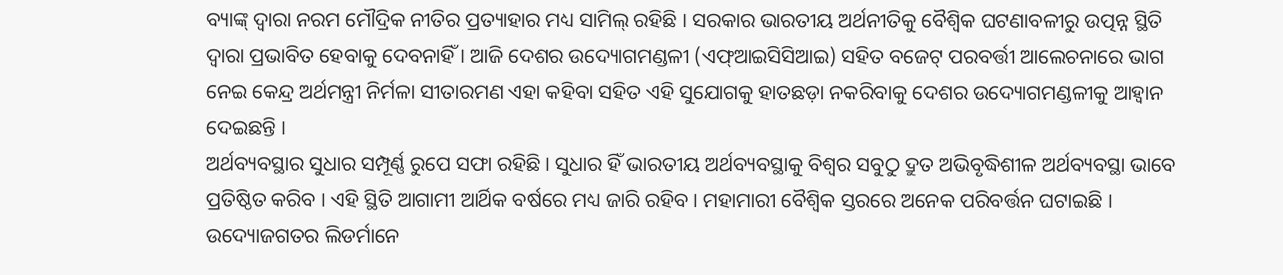ବ୍ୟାଙ୍କ୍ ଦ୍ୱାରା ନରମ ମୌଦ୍ରିକ ନୀତିର ପ୍ରତ୍ୟାହାର ମଧ୍ୟ ସାମିଲ୍ ରହିଛି । ସରକାର ଭାରତୀୟ ଅର୍ଥନୀତିକୁ ବୈଶ୍ୱିକ ଘଟଣାବଳୀରୁ ଉତ୍ପନ୍ନ ସ୍ଥିତି ଦ୍ୱାରା ପ୍ରଭାବିତ ହେବାକୁ ଦେବନାହିଁ । ଆଜି ଦେଶର ଉଦ୍ୟୋଗମଣ୍ଡଳୀ (ଏଫ୍ଆଇସିସିଆଇ) ସହିତ ବଜେଟ୍ ପରବର୍ତ୍ତୀ ଆଲେଚନାରେ ଭାଗ ନେଇ କେନ୍ଦ୍ର ଅର୍ଥମନ୍ତ୍ରୀ ନିର୍ମଳା ସୀତାରମଣ ଏହା କହିବା ସହିତ ଏହି ସୁଯୋଗକୁ ହାତଛଡ଼ା ନକରିବାକୁ ଦେଶର ଉଦ୍ୟୋଗମଣ୍ଡଳୀକୁ ଆହ୍ୱାନ ଦେଇଛନ୍ତି ।
ଅର୍ଥବ୍ୟବସ୍ଥାର ସୁଧାର ସମ୍ପୂର୍ଣ୍ଣ ରୁପେ ସଫା ରହିଛି । ସୁଧାର ହିଁ ଭାରତୀୟ ଅର୍ଥବ୍ୟବସ୍ଥାକୁ ବିଶ୍ୱର ସବୁଠୁ ଦ୍ରୁତ ଅଭିବୃଦ୍ଧିଶୀଳ ଅର୍ଥବ୍ୟବସ୍ଥା ଭାବେ ପ୍ରତିଷ୍ଠିତ କରିବ । ଏହି ସ୍ଥିତି ଆଗାମୀ ଆର୍ଥିକ ବର୍ଷରେ ମଧ୍ୟ ଜାରି ରହିବ । ମହାମାରୀ ବୈଶ୍ୱିକ ସ୍ତରରେ ଅନେକ ପରିବର୍ତ୍ତନ ଘଟାଇଛି । ଉଦ୍ୟୋଜଗତର ଲିଡର୍ମାନେ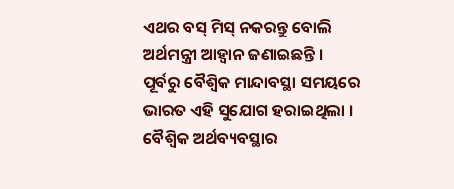ଏଥର ବସ୍ ମିସ୍ ନକରନ୍ତୁ ବୋଲି ଅର୍ଥମନ୍ତ୍ରୀ ଆହ୍ୱାନ ଜଣାଇଛନ୍ତି ।
ପୂର୍ବରୁ ବୈଶ୍ୱିକ ମାନ୍ଦାବସ୍ଥା ସମୟରେ ଭାରତ ଏହି ସୁଯୋଗ ହରାଇଥିଲା । ବୈଶ୍ୱିକ ଅର୍ଥବ୍ୟବସ୍ଥାର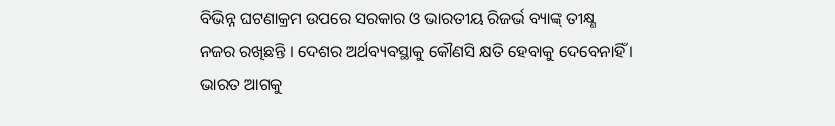ବିଭିନ୍ନ ଘଟଣାକ୍ରମ ଉପରେ ସରକାର ଓ ଭାରତୀୟ ରିଜର୍ଭ ବ୍ୟାଙ୍କ୍ ତୀକ୍ଷ୍ଣ ନଜର ରଖିଛନ୍ତି । ଦେଶର ଅର୍ଥବ୍ୟବସ୍ଥାକୁ କୌଣସି କ୍ଷତି ହେବାକୁ ଦେବେନାହିଁ । ଭାରତ ଆଗକୁ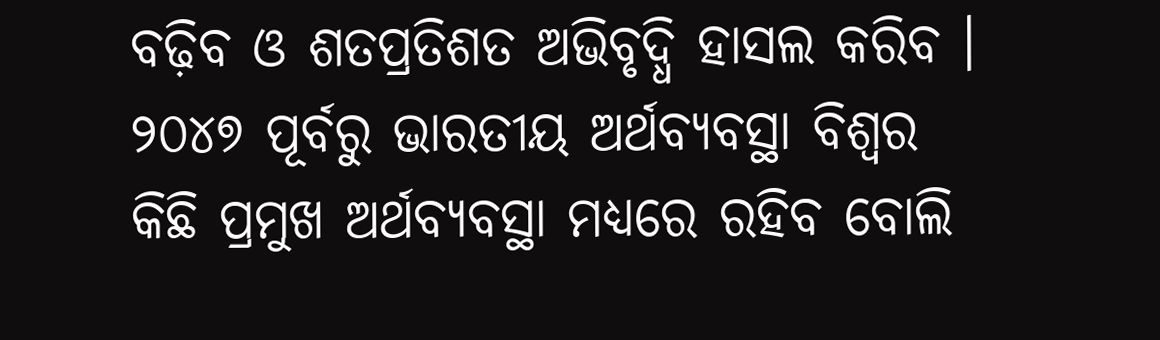ବଢ଼ିବ ଓ ଶତପ୍ରତିଶତ ଅଭିବୃଦ୍ଧି ହାସଲ କରିବ । ୨୦୪୭ ପୂର୍ବରୁ ଭାରତୀୟ ଅର୍ଥବ୍ୟବସ୍ଥା ବିଶ୍ୱର କିଛି ପ୍ରମୁଖ ଅର୍ଥବ୍ୟବସ୍ଥା ମଧ୍ୟରେ ରହିବ ବୋଲି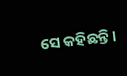ସେ କହିଛନ୍ତି।